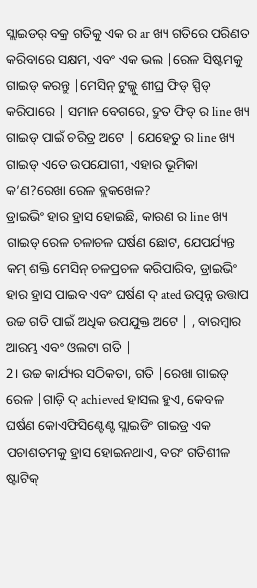ସ୍ଲାଇଡର୍ ବକ୍ର ଗତିକୁ ଏକ ର ar ଖ୍ୟ ଗତିରେ ପରିଣତ କରିବାରେ ସକ୍ଷମ, ଏବଂ ଏକ ଭଲ |ରେଳ ସିଷ୍ଟମକୁ ଗାଇଡ୍ କରନ୍ତୁ |ମେସିନ୍ ଟୁଲ୍କୁ ଶୀଘ୍ର ଫିଡ୍ ସ୍ପିଡ୍ କରିପାରେ | ସମାନ ବେଗରେ, ଦ୍ରୁତ ଫିଡ୍ ର line ଖ୍ୟ ଗାଇଡ୍ ପାଇଁ ଚରିତ୍ର ଅଟେ | ଯେହେତୁ ର line ଖ୍ୟ ଗାଇଡ୍ ଏତେ ଉପଯୋଗୀ, ଏହାର ଭୂମିକା କ’ଣ?ରେଖା ରେଳ ବ୍ଲକଖେଳ?
ଡ୍ରାଇଭିଂ ହାର ହ୍ରାସ ହୋଇଛି, କାରଣ ର line ଖ୍ୟ ଗାଇଡ୍ ରେଳ ଚଳାଚଳ ଘର୍ଷଣ ଛୋଟ, ଯେପର୍ଯ୍ୟନ୍ତ କମ୍ ଶକ୍ତି ମେସିନ୍ ଚଳପ୍ରଚଳ କରିପାରିବ, ଡ୍ରାଇଭିଂ ହାର ହ୍ରାସ ପାଇବ ଏବଂ ଘର୍ଷଣ ଦ୍ ated ଉତ୍ପନ୍ନ ଉତ୍ତାପ ଉଚ୍ଚ ଗତି ପାଇଁ ଅଧିକ ଉପଯୁକ୍ତ ଅଟେ | , ବାରମ୍ବାର ଆରମ୍ଭ ଏବଂ ଓଲଟା ଗତି |
2। ଉଚ୍ଚ କାର୍ଯ୍ୟର ସଠିକତା, ଗତି |ରେଖା ଗାଇଡ୍ ରେଳ |ଗାଡ଼ି ଦ୍ achieved ହାସଲ ହୁଏ, କେବଳ ଘର୍ଷଣ କୋଏଫିସିଣ୍ଟେଣ୍ଟ ସ୍ଲାଇଡିଂ ଗାଇଡ୍ର ଏକ ପଚାଶତମକୁ ହ୍ରାସ ହୋଇନଥାଏ, ବରଂ ଗତିଶୀଳ ଷ୍ଟାଟିକ୍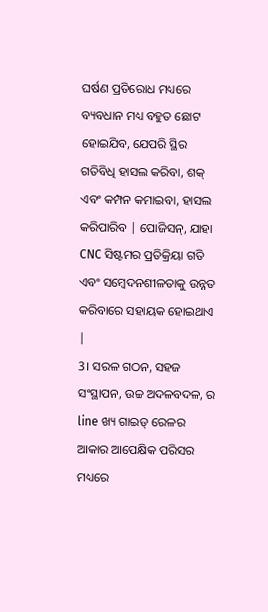ଘର୍ଷଣ ପ୍ରତିରୋଧ ମଧ୍ୟରେ ବ୍ୟବଧାନ ମଧ୍ୟ ବହୁତ ଛୋଟ ହୋଇଯିବ, ଯେପରି ସ୍ଥିର ଗତିବିଧି ହାସଲ କରିବା, ଶକ୍ ଏବଂ କମ୍ପନ କମାଇବା, ହାସଲ କରିପାରିବ | ପୋଜିସନ୍, ଯାହା CNC ସିଷ୍ଟମର ପ୍ରତିକ୍ରିୟା ଗତି ଏବଂ ସମ୍ବେଦନଶୀଳତାକୁ ଉନ୍ନତ କରିବାରେ ସହାୟକ ହୋଇଥାଏ |
3। ସରଳ ଗଠନ, ସହଜ ସଂସ୍ଥାପନ, ଉଚ୍ଚ ଅଦଳବଦଳ, ର line ଖ୍ୟ ଗାଇଡ୍ ରେଳର ଆକାର ଆପେକ୍ଷିକ ପରିସର ମଧ୍ୟରେ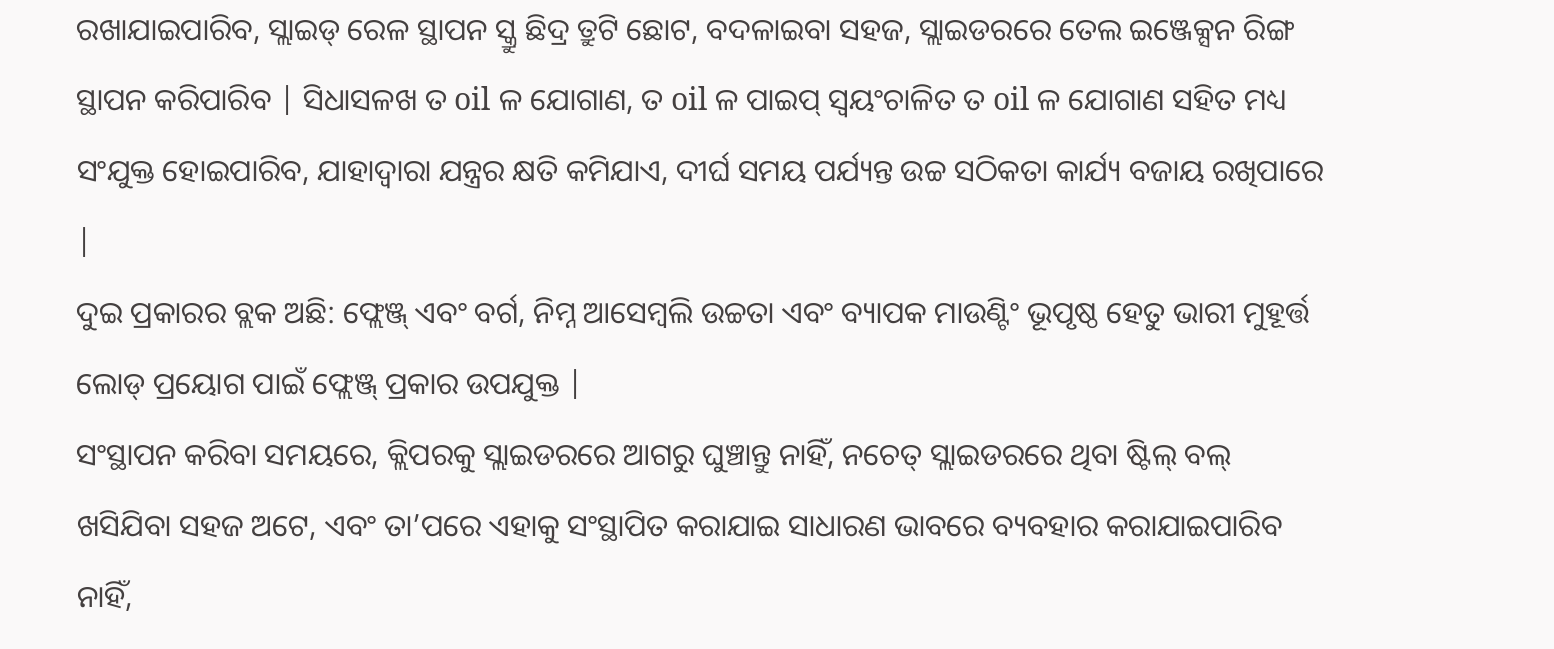ରଖାଯାଇପାରିବ, ସ୍ଲାଇଡ୍ ରେଳ ସ୍ଥାପନ ସ୍କ୍ରୁ ଛିଦ୍ର ତ୍ରୁଟି ଛୋଟ, ବଦଳାଇବା ସହଜ, ସ୍ଲାଇଡରରେ ତେଲ ଇଞ୍ଜେକ୍ସନ ରିଙ୍ଗ ସ୍ଥାପନ କରିପାରିବ | ସିଧାସଳଖ ତ oil ଳ ଯୋଗାଣ, ତ oil ଳ ପାଇପ୍ ସ୍ୱୟଂଚାଳିତ ତ oil ଳ ଯୋଗାଣ ସହିତ ମଧ୍ୟ ସଂଯୁକ୍ତ ହୋଇପାରିବ, ଯାହାଦ୍ୱାରା ଯନ୍ତ୍ରର କ୍ଷତି କମିଯାଏ, ଦୀର୍ଘ ସମୟ ପର୍ଯ୍ୟନ୍ତ ଉଚ୍ଚ ସଠିକତା କାର୍ଯ୍ୟ ବଜାୟ ରଖିପାରେ |
ଦୁଇ ପ୍ରକାରର ବ୍ଲକ ଅଛି: ଫ୍ଲେଞ୍ଜ୍ ଏବଂ ବର୍ଗ, ନିମ୍ନ ଆସେମ୍ବଲି ଉଚ୍ଚତା ଏବଂ ବ୍ୟାପକ ମାଉଣ୍ଟିଂ ଭୂପୃଷ୍ଠ ହେତୁ ଭାରୀ ମୁହୂର୍ତ୍ତ ଲୋଡ୍ ପ୍ରୟୋଗ ପାଇଁ ଫ୍ଲେଞ୍ଜ୍ ପ୍ରକାର ଉପଯୁକ୍ତ |
ସଂସ୍ଥାପନ କରିବା ସମୟରେ, କ୍ଲିପରକୁ ସ୍ଲାଇଡରରେ ଆଗରୁ ଘୁଞ୍ଚାନ୍ତୁ ନାହିଁ, ନଚେତ୍ ସ୍ଲାଇଡରରେ ଥିବା ଷ୍ଟିଲ୍ ବଲ୍ ଖସିଯିବା ସହଜ ଅଟେ, ଏବଂ ତା’ପରେ ଏହାକୁ ସଂସ୍ଥାପିତ କରାଯାଇ ସାଧାରଣ ଭାବରେ ବ୍ୟବହାର କରାଯାଇପାରିବ ନାହିଁ,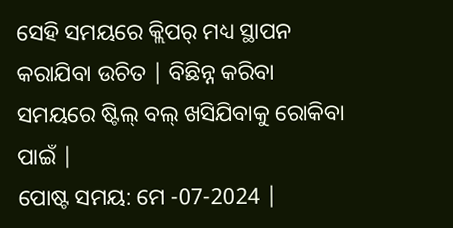ସେହି ସମୟରେ କ୍ଲିପର୍ ମଧ୍ୟ ସ୍ଥାପନ କରାଯିବା ଉଚିତ | ବିଛିନ୍ନ କରିବା ସମୟରେ ଷ୍ଟିଲ୍ ବଲ୍ ଖସିଯିବାକୁ ରୋକିବା ପାଇଁ |
ପୋଷ୍ଟ ସମୟ: ମେ -07-2024 |